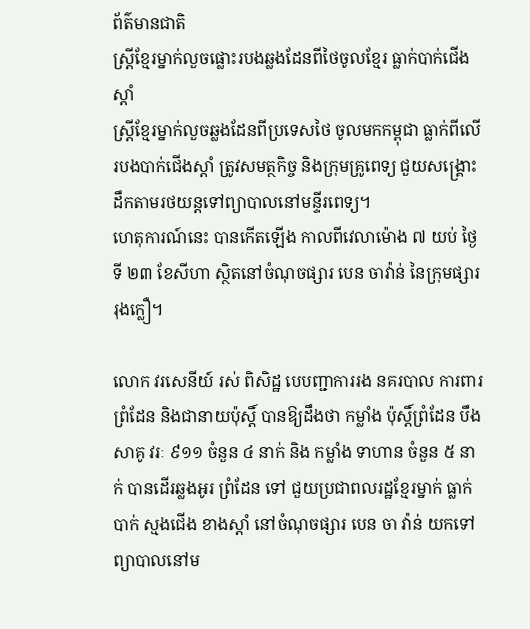ព័ត៌មានជាតិ
ស្ដ្រីខ្មែរម្នាក់លួចផ្លោះរបងឆ្លងដែនពីថៃចូលខ្មែរ ធ្លាក់បាក់ជើងស្ដាំ
ស្ដ្រីខ្មែរម្នាក់លួចឆ្លងដែនពីប្រទេសថៃ ចូលមកកម្ពុជា ធ្លាក់ពីលើរបងបាក់ជើងស្ដាំ ត្រូវសមត្ថកិច្ច និងក្រុមគ្រូពេទ្យ ជួយសង្គ្រោះដឹកតាមរថយន្តទៅព្យាបាលនៅមន្ទីរពេទ្យ។
ហេតុការណ៍នេះ បានកើតឡើង កាលពីវេលាម៉ោង ៧ យប់ ថ្ងៃទី ២៣ ខែសីហា ស្ថិតនៅចំណុចផ្សារ បេន ចាវ៉ាន់ នៃក្រុមផ្សាររុងក្លឿ។

លោក វរសេនីយ៍ រស់ ពិសិដ្ឋ បេបញ្ជាការរង នគរបាល ការពារព្រំដែន និងជានាយប៉ុស្តិ៍ បានឱ្យដឹងថា កម្លាំង ប៉ុស្តិ៍ព្រំដែន បឹងសាគូ វរៈ ៩១១ ចំនួន ៤ នាក់ និង កម្លាំង ទាហាន ចំនួន ៥ នាក់ បានដើរឆ្លងអូរ ព្រំដែន ទៅ ជួយប្រជាពលរដ្ឋខ្មែរម្នាក់ ធ្លាក់បាក់ ស្មងជើង ខាងស្តាំ នៅចំណុចផ្សារ បេន ចា វ៉ាន់ យកទៅព្យាបាលនៅម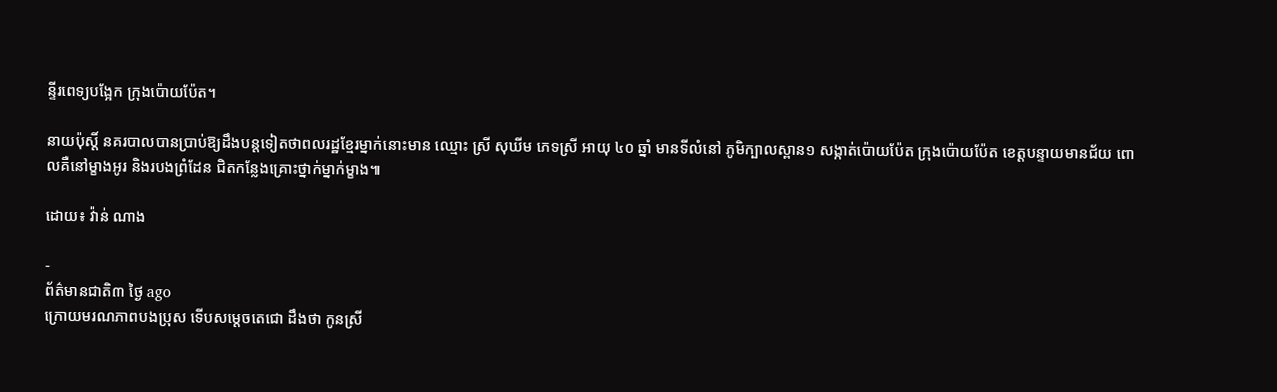ន្ទីរពេទ្យបង្អែក ក្រុងប៉ោយប៉ែត។

នាយប៉ុស្តិ៍ នគរបាលបានប្រាប់ឱ្យដឹងបន្តទៀតថាពលរដ្ឋខ្មែរម្នាក់នោះមាន ឈ្មោះ ស្រី សុឃីម ភេទស្រី អាយុ ៤០ ឆ្នាំ មានទីលំនៅ ភូមិក្បាលស្ពាន១ សង្កាត់ប៉ោយប៉ែត ក្រុងប៉ោយប៉ែត ខេត្តបន្ទាយមានជ័យ ពោលគឺនៅម្ខាងអូរ និងរបងព្រំដែន ជិតកន្លែងគ្រោះថ្នាក់ម្នាក់ម្ខាង៕

ដោយ៖ វ៉ាន់ ណាង

-
ព័ត៌មានជាតិ៣ ថ្ងៃ ago
ក្រោយមរណភាពបងប្រុស ទើបសម្ដេចតេជោ ដឹងថា កូនស្រី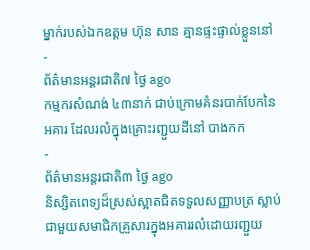ម្នាក់របស់ឯកឧត្តម ហ៊ុន សាន គ្មានផ្ទះផ្ទាល់ខ្លួននៅ
-
ព័ត៌មានអន្ដរជាតិ៧ ថ្ងៃ ago
កម្មករសំណង់ ៤៣នាក់ ជាប់ក្រោមគំនរបាក់បែកនៃអគារ ដែលរលំក្នុងគ្រោះរញ្ជួយដីនៅ បាងកក
-
ព័ត៌មានអន្ដរជាតិ៣ ថ្ងៃ ago
និស្សិតពេទ្យដ៏ស្រស់ស្អាតជិតទទួលសញ្ញាបត្រ ស្លាប់ជាមួយសមាជិកគ្រួសារក្នុងអគាររលំដោយរញ្ជួយ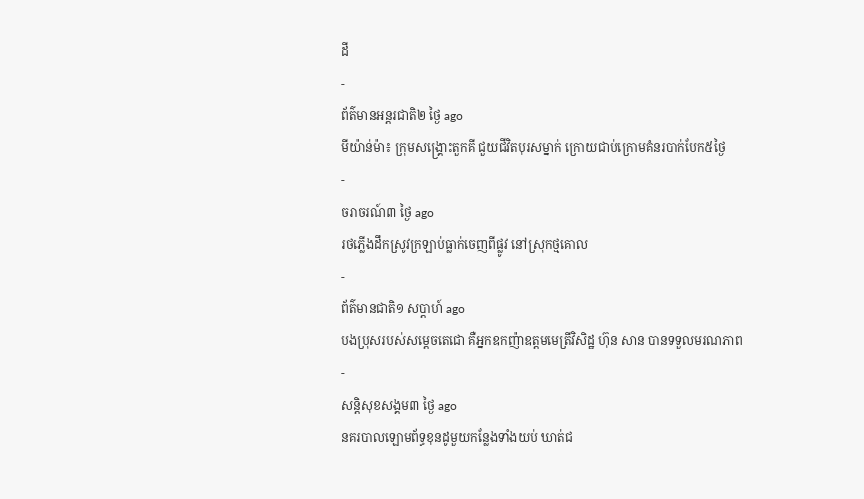ដី
-
ព័ត៌មានអន្ដរជាតិ២ ថ្ងៃ ago
មីយ៉ាន់ម៉ា៖ ក្រុមសង្គ្រោះតួកគី ជួយជីវិតបុរសម្នាក់ ក្រោយជាប់ក្រោមគំនរបាក់បែក៥ថ្ងៃ
-
ចរាចរណ៍៣ ថ្ងៃ ago
រថភ្លើងដឹកស្រូវក្រឡាប់ធ្លាក់ចេញពីផ្លូវ នៅស្រុកថ្មគោល
-
ព័ត៌មានជាតិ១ សប្តាហ៍ ago
បងប្រុសរបស់សម្ដេចតេជោ គឺអ្នកឧកញ៉ាឧត្តមមេត្រីវិសិដ្ឋ ហ៊ុន សាន បានទទួលមរណភាព
-
សន្តិសុខសង្គម៣ ថ្ងៃ ago
នគរបាលឡោមព័ទ្ធខុនដូមួយកន្លែងទាំងយប់ ឃាត់ជ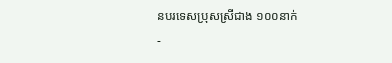នបរទេសប្រុសស្រីជាង ១០០នាក់
-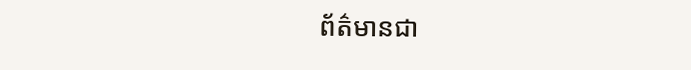ព័ត៌មានជា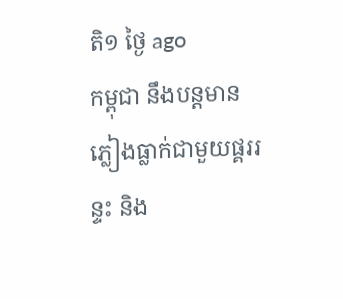តិ១ ថ្ងៃ ago
កម្ពុជា នឹងបន្តមានភ្លៀងធ្លាក់ជាមួយផ្គររន្ទះ និង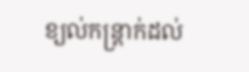ខ្យល់កន្ត្រាក់ដល់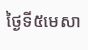ថ្ងៃទី៥មេសា